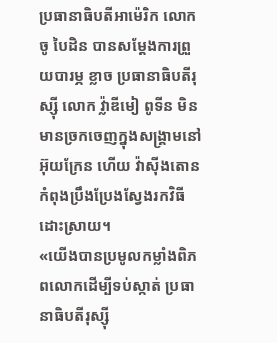ប្រធានាធិបតីអាម៉េរិក លោក ចូ បៃដិន បានសម្ដែងការព្រួយបារម្ភ ខ្លាច ប្រធានាធិបតីរុស្ស៊ី លោក វ្ល៉ាឌីមៀ ពូទីន មិនមានច្រកចេញក្នុងសង្គ្រាមនៅ អ៊ុយក្រែន ហើយ វ៉ាស៊ីងតោន កំពុងប្រឹងប្រែងស្វែងរកវិធីដោះស្រាយ។
«យើងបានប្រមូលកម្លាំងពិភពលោកដើម្បីទប់ស្កាត់ ប្រធានាធិបតីរុស្ស៊ី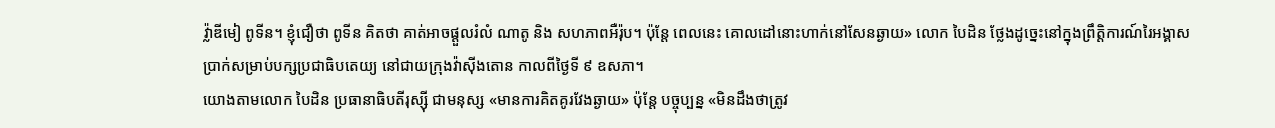វ្ល៉ាឌីមៀ ពូទីន។ ខ្ញុំជឿថា ពូទីន គិតថា គាត់អាចផ្ដួលរំលំ ណាតូ និង សហភាពអឺរ៉ុប។ ប៉ុន្តែ ពេលនេះ គោលដៅនោះហាក់នៅសែនឆ្ងាយ» លោក បៃដិន ថ្លែងដូច្នេះនៅក្នុងព្រឹត្តិការណ៍រៃអង្គាសប្រាក់សម្រាប់បក្សប្រជាធិបតេយ្យ នៅជាយក្រុងវ៉ាស៊ីងតោន កាលពីថ្ងៃទី ៩ ឧសភា។
យោងតាមលោក បៃដិន ប្រធានាធិបតីរុស្ស៊ី ជាមនុស្ស «មានការគិតគូរវែងឆ្ងាយ» ប៉ុន្តែ បច្ចុប្បន្ន «មិនដឹងថាត្រូវ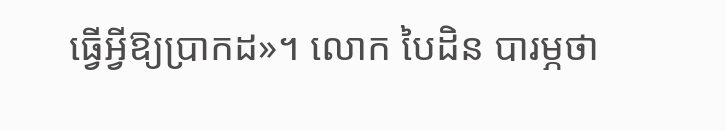ធ្វើអ្វីឱ្យប្រាកដ»។ លោក បៃដិន បារម្ភថា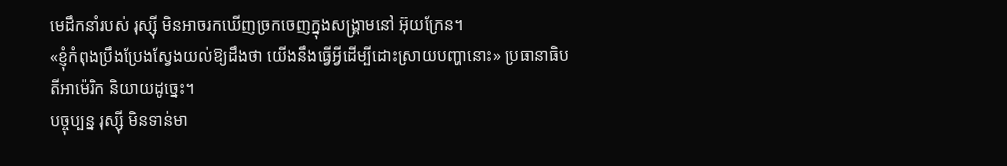មេដឹកនាំរបស់ រុស្ស៊ី មិនអាចរកឃើញច្រកចេញក្នុងសង្គ្រាមនៅ អ៊ុយក្រែន។
«ខ្ញុំកំពុងប្រឹងប្រែងស្វែងយល់ឱ្យដឹងថា យើងនឹងធ្វើអ្វីដើម្បីដោះស្រាយបញ្ហានោះ» ប្រធានាធិបតីអាម៉េរិក និយាយដូច្នេះ។
បច្ចុប្បន្ន រុស្ស៊ី មិនទាន់មា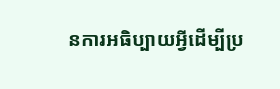នការអធិប្បាយអ្វីដើម្បីប្រ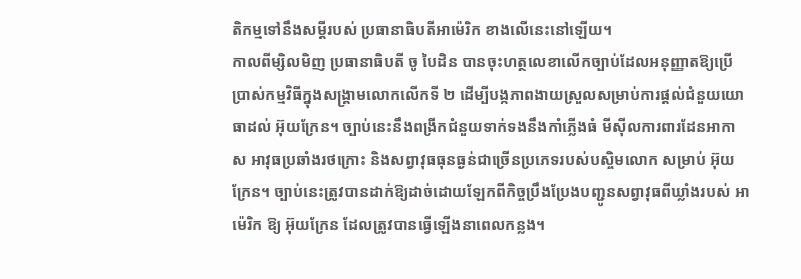តិកម្មទៅនឹងសម្ដីរបស់ ប្រធានាធិបតីអាម៉េរិក ខាងលើនេះនៅឡើយ។
កាលពីម្សិលមិញ ប្រធានាធិបតី ចូ បៃដិន បានចុះហត្ថលេខាលើកច្បាប់ដែលអនុញ្ញាតឱ្យប្រើប្រាស់កម្មវិធីក្នុងសង្គ្រាមលោកលើកទី ២ ដើម្បីបង្កភាពងាយស្រួលសម្រាប់ការផ្ដល់ជំនួយយោធាដល់ អ៊ុយក្រែន។ ច្បាប់នេះនឹងពង្រីកជំនួយទាក់ទងនឹងកាំភ្លើងធំ មីស៊ីលការពារដែនអាកាស អាវុធប្រឆាំងរថក្រោះ និងសព្វាវុធធុនធ្ងន់ជាច្រើនប្រភេទរបស់បស្ចិមលោក សម្រាប់ អ៊ុយក្រែន។ ច្បាប់នេះត្រូវបានដាក់ឱ្យដាច់ដោយឡែកពីកិច្ចប្រឹងប្រែងបញ្ជូនសព្វាវុធពីឃ្លាំងរបស់ អាម៉េរិក ឱ្យ អ៊ុយក្រែន ដែលត្រូវបានធ្វើឡើងនាពេលកន្លង។